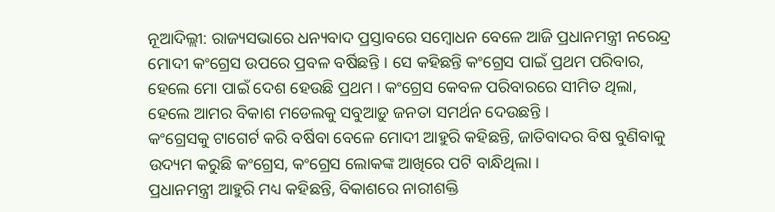ନୂଆଦିଲ୍ଲୀ: ରାଜ୍ୟସଭାରେ ଧନ୍ୟବାଦ ପ୍ରସ୍ତାବରେ ସମ୍ବୋଧନ ବେଳେ ଆଜି ପ୍ରଧାନମନ୍ତ୍ରୀ ନରେନ୍ଦ୍ର ମୋଦୀ କଂଗ୍ରେସ ଉପରେ ପ୍ରବଳ ବର୍ଷିଛନ୍ତି । ସେ କହିଛନ୍ତି କଂଗ୍ରେସ ପାଇଁ ପ୍ରଥମ ପରିବାର, ହେଲେ ମୋ ପାଇଁ ଦେଶ ହେଉଛି ପ୍ରଥମ । କଂଗ୍ରେସ କେବଳ ପରିବାରରେ ସୀମିତ ଥିଲା, ହେଲେ ଆମର ବିକାଶ ମଡେଲକୁ ସବୁଆଡ଼ୁ ଜନତା ସମର୍ଥନ ଦେଉଛନ୍ତି ।
କଂଗ୍ରେସକୁ ଟାଗେର୍ଟ କରି ବର୍ଷିବା ବେଳେ ମୋଦୀ ଆହୁରି କହିଛନ୍ତି, ଜାତିବାଦର ବିଷ ବୁଣିବାକୁ ଉଦ୍ୟମ କରୁଛି କଂଗ୍ରେସ, କଂଗ୍ରେସ ଲୋକଙ୍କ ଆଖିରେ ପଟି ବାନ୍ଧିଥିଲା ।
ପ୍ରଧାନମନ୍ତ୍ରୀ ଆହୁରି ମଧ୍ୟ କହିଛନ୍ତି, ବିକାଶରେ ନାରୀଶକ୍ତି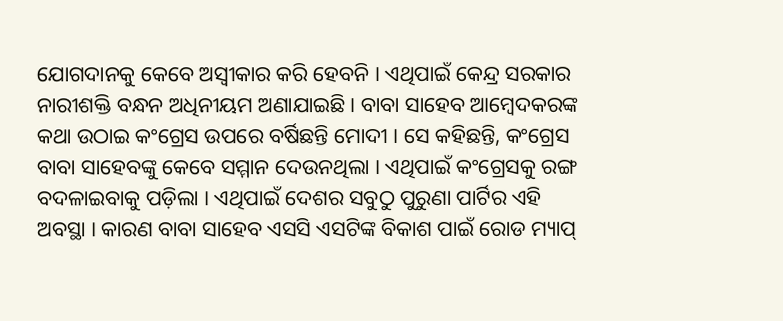ଯୋଗଦାନକୁ କେବେ ଅସ୍ୱୀକାର କରି ହେବନି । ଏଥିପାଇଁ କେନ୍ଦ୍ର ସରକାର ନାରୀଶକ୍ତି ବନ୍ଧନ ଅଧିନୀୟମ ଅଣାଯାଇଛି । ବାବା ସାହେବ ଆମ୍ବେଦକରଙ୍କ କଥା ଉଠାଇ କଂଗ୍ରେସ ଉପରେ ବର୍ଷିଛନ୍ତି ମୋଦୀ । ସେ କହିଛନ୍ତି, କଂଗ୍ରେସ ବାବା ସାହେବଙ୍କୁ କେବେ ସମ୍ମାନ ଦେଉନଥିଲା । ଏଥିପାଇଁ କଂଗ୍ରେସକୁ ରଙ୍ଗ ବଦଳାଇବାକୁ ପଡ଼ିଲା । ଏଥିପାଇଁ ଦେଶର ସବୁଠୁ ପୁରୁଣା ପାର୍ଟିର ଏହି ଅବସ୍ଥା । କାରଣ ବାବା ସାହେବ ଏସସି ଏସଟିଙ୍କ ବିକାଶ ପାଇଁ ରୋଡ ମ୍ୟାପ୍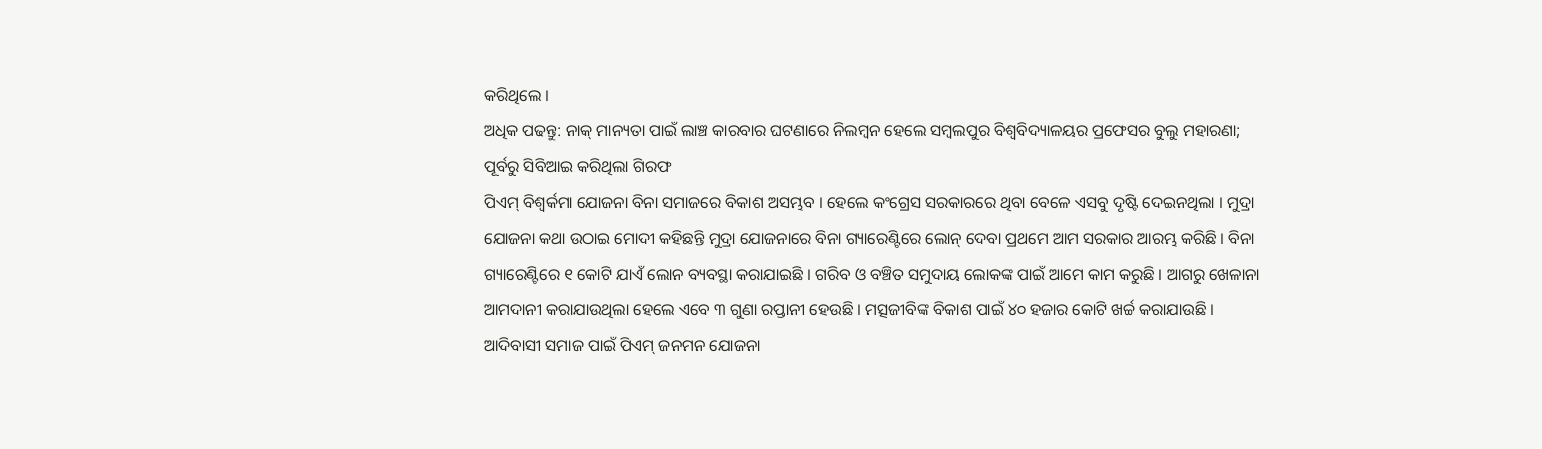କରିଥିଲେ ।
ଅଧିକ ପଢନ୍ତୁ: ନାକ୍ ମାନ୍ୟତା ପାଇଁ ଲାଞ୍ଚ କାରବାର ଘଟଣାରେ ନିଲମ୍ବନ ହେଲେ ସମ୍ବଲପୁର ବିଶ୍ୱବିଦ୍ୟାଳୟର ପ୍ରଫେସର ବୁଲୁ ମହାରଣା; ପୂର୍ବରୁ ସିବିଆଇ କରିଥିଲା ଗିରଫ
ପିଏମ୍ ବିଶ୍ୱର୍କମା ଯୋଜନା ବିନା ସମାଜରେ ବିକାଶ ଅସମ୍ଭବ । ହେଲେ କଂଗ୍ରେସ ସରକାରରେ ଥିବା ବେଳେ ଏସବୁ ଦୃଷ୍ଟି ଦେଇନଥିଲା । ମୁଦ୍ରା ଯୋଜନା କଥା ଉଠାଇ ମୋଦୀ କହିଛନ୍ତି ମୁଦ୍ରା ଯୋଜନାରେ ବିନା ଗ୍ୟାରେଣ୍ଟିରେ ଲୋନ୍ ଦେବା ପ୍ରଥମେ ଆମ ସରକାର ଆରମ୍ଭ କରିଛି । ବିନା ଗ୍ୟାରେଣ୍ଟିରେ ୧ କୋଟି ଯାଏଁ ଲୋନ ବ୍ୟବସ୍ଥା କରାଯାଇଛି । ଗରିବ ଓ ବଞ୍ଚିତ ସମୁଦାୟ ଲୋକଙ୍କ ପାଇଁ ଆମେ କାମ କରୁଛି । ଆଗରୁ ଖେଳାନା ଆମଦାନୀ କରାଯାଉଥିଲା ହେଲେ ଏବେ ୩ ଗୁଣା ରପ୍ତାନୀ ହେଉଛି । ମତ୍ସଜୀବିଙ୍କ ବିକାଶ ପାଇଁ ୪୦ ହଜାର କୋଟି ଖର୍ଚ୍ଚ କରାଯାଉଛି । ଆଦିବାସୀ ସମାଜ ପାଇଁ ପିଏମ୍ ଜନମନ ଯୋଜନା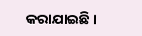କରାଯାଇଛି ।